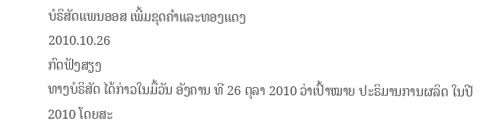ບໍຣິສັດແພນອອສ ເພີ້ມຂຸດຄໍາແລະທອງແດງ
2010.10.26
ກົດຟັງສຽງ
ທາງບໍຣິສັດ ໄດ້ກ່າວໃນມື້ວັນ ອັງຄານ ທີ 26 ຕຸລາ 2010 ວ່າເປົ້າໝາຍ ປະຣິມານການຜລິດ ໃນປີ 2010 ໂດຍສະ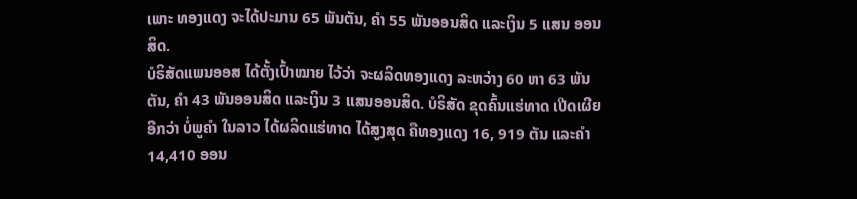ເພາະ ທອງແດງ ຈະໄດ້ປະມານ 65 ພັນຕັນ, ຄຳ 55 ພັນອອນສິດ ແລະເງິນ 5 ແສນ ອອນສິດ.
ບໍຣິສັດແພນອອສ ໄດ້ຕັ້ງເປົ້າໝາຍ ໄວ້ວ່າ ຈະຜລິດທອງແດງ ລະຫວ່າງ 60 ຫາ 63 ພັນຕັນ, ຄຳ 43 ພັນອອນສິດ ແລະເງິນ 3 ແສນອອນສິດ. ບໍຣິສັດ ຂຸດຄົ້ນແຮ່ທາດ ເປີດເຜີຍອີກວ່າ ບໍ່ພູຄຳ ໃນລາວ ໄດ້ຜລິດແຮ່ທາດ ໄດ້ສູງສຸດ ຄືທອງແດງ 16, 919 ຕັນ ແລະຄຳ 14,410 ອອນ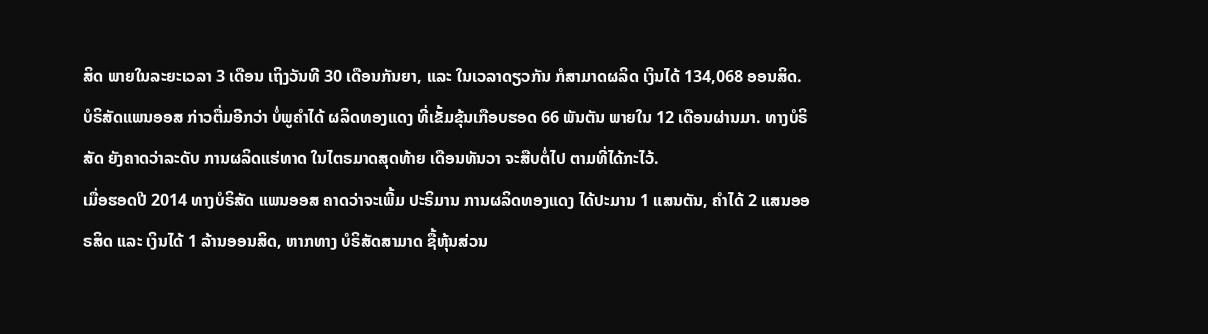ສິດ ພາຍໃນລະຍະເວລາ 3 ເດືອນ ເຖິງວັນທີ 30 ເດືອນກັນຍາ, ແລະ ໃນເວລາດຽວກັນ ກໍສາມາດຜລິດ ເງິນໄດ້ 134,068 ອອນສິດ.
ບໍຣິສັດແພນອອສ ກ່າວຕື່ມອີກວ່າ ບໍ່ພູຄຳໄດ້ ຜລິດທອງແດງ ທີ່ເຂັ້ມຂຸ້ນເກືອບຮອດ 66 ພັນຕັນ ພາຍໃນ 12 ເດືອນຜ່ານມາ. ທາງບໍຣິສັດ ຍັງຄາດວ່າລະດັບ ການຜລິດແຮ່ທາດ ໃນໄຕຣມາດສຸດທ້າຍ ເດືອນທັນວາ ຈະສືບຕໍ່ໄປ ຕາມທີ່ໄດ້ກະໄວ້.
ເມື່ອຮອດປີ 2014 ທາງບໍຣິສັດ ແພນອອສ ຄາດວ່າຈະເພີ້ມ ປະຣິມານ ການຜລິດທອງແດງ ໄດ້ປະມານ 1 ແສນຕັນ, ຄຳໄດ້ 2 ແສນອອຣສິດ ແລະ ເງິນໄດ້ 1 ລ້ານອອນສິດ, ຫາກທາງ ບໍຣິສັດສາມາດ ຊື້ຫຸ້ນສ່ວນ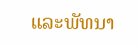ແລະພັທນາ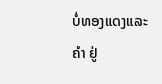ບໍ່ທອງແດງແລະຄຳ ຢູ່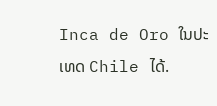Inca de Oro ໃນປະເທດ Chile ໄດ້.